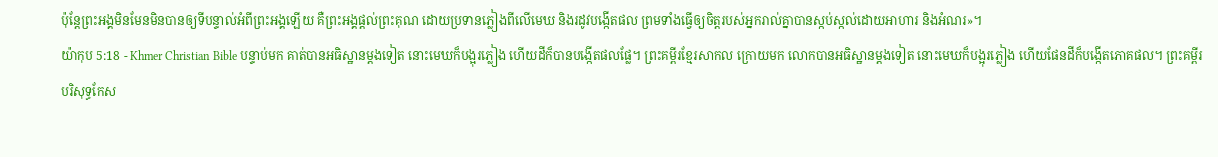ប៉ុន្ដែព្រះអង្គមិនមែនមិនបានឲ្យទីបន្ទាល់អំពីព្រះអង្គឡើយ គឺព្រះអង្គផ្ដល់ព្រះគុណ ដោយប្រទានភ្លៀងពីលើមេឃ និងរដូវបង្កើតផល ព្រមទាំងធ្វើឲ្យចិត្ដរបស់អ្នករាល់គ្នាបានស្កប់ស្កល់ដោយអាហារ និងអំណរ»។
យ៉ាកុប 5:18 - Khmer Christian Bible បន្ទាប់មក គាត់បានអធិស្ឋានម្ដងទៀត នោះមេឃក៏បង្អុរភ្លៀង ហើយដីក៏បានបង្កើតផលផ្លែ។ ព្រះគម្ពីរខ្មែរសាកល ក្រោយមក លោកបានអធិស្ឋានម្ដងទៀត នោះមេឃក៏បង្អុរភ្លៀង ហើយផែនដីក៏បង្កើតភោគផល។ ព្រះគម្ពីរបរិសុទ្ធកែស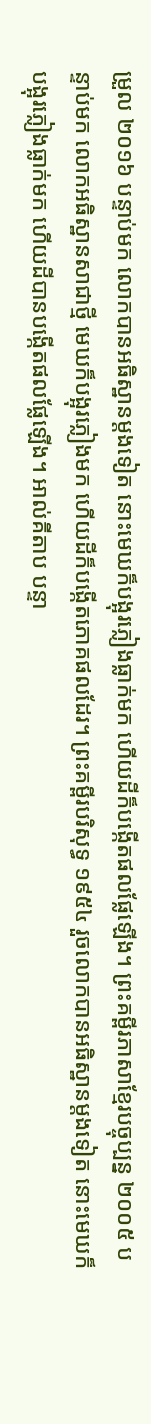ម្រួល ២០១៦ បន្ទាប់មក លោកបានអធិស្ឋានម្តងទៀត នោះមេឃក៏បង្អុរភ្លៀងធ្លាក់មក ហើយដីក៏បង្កើតផលផ្លែឡើង។ ព្រះគម្ពីរភាសាខ្មែរបច្ចុប្បន្ន ២០០៥ បន្ទាប់មក លោកអធិស្ឋានសាជាថ្មី មេឃក៏បង្អុរភ្លៀងមក ហើយដីក៏បង្កើតភោគផលដែរ។ ព្រះគម្ពីរបរិសុទ្ធ ១៩៥៤ រួចលោកបានអធិស្ឋានម្តងទៀត នោះមេឃក៏បង្អុរភ្លៀងធ្លាក់មក ហើយដីបានបង្កើតផលផ្លែឡើង។ អាល់គីតាប បន្ទា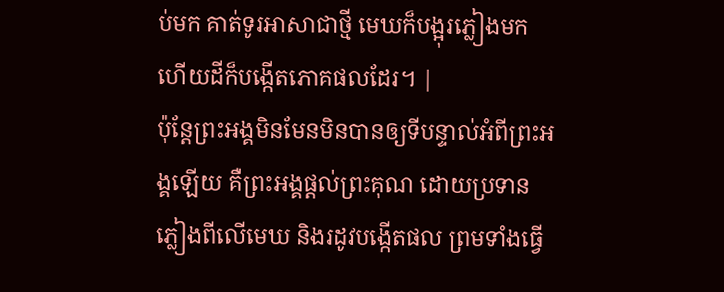ប់មក គាត់ទូរអាសាជាថ្មី មេឃក៏បង្អុរភ្លៀងមក ហើយដីក៏បង្កើតភោគផលដែរ។ |
ប៉ុន្ដែព្រះអង្គមិនមែនមិនបានឲ្យទីបន្ទាល់អំពីព្រះអង្គឡើយ គឺព្រះអង្គផ្ដល់ព្រះគុណ ដោយប្រទានភ្លៀងពីលើមេឃ និងរដូវបង្កើតផល ព្រមទាំងធ្វើ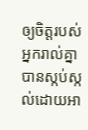ឲ្យចិត្ដរបស់អ្នករាល់គ្នាបានស្កប់ស្កល់ដោយអា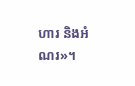ហារ និងអំណរ»។